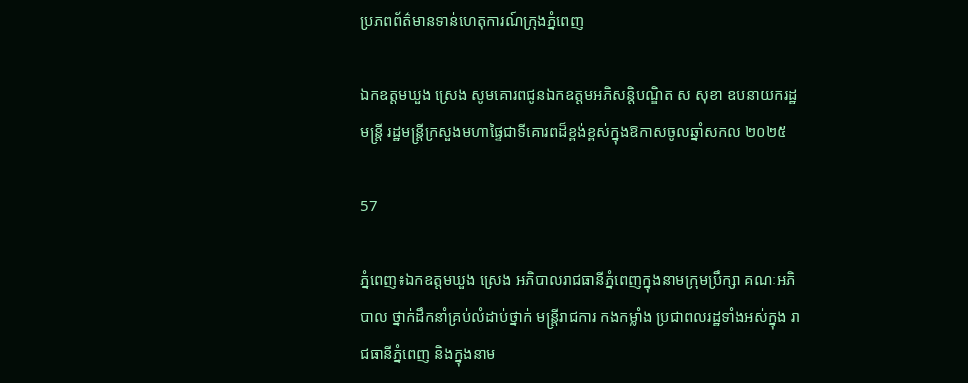ប្រភពព័ត៌មានទាន់ហេតុការណ៍ក្រុងភ្នំពេញ

ឯកឧត្ដមឃួង ស្រេង សូមគោរពជូនឯកឧត្តមអភិសន្តិបណ្ឌិត ស សុខា ឧបនាយករដ្ឋមន្ត្រី រដ្ឋមន្ត្រីក្រសួងមហាផ្ទៃជាទីគោរពដ៏ខ្ពង់ខ្ពស់ក្នុងឱកាសចូលឆ្នាំសកល ២០២៥

57

ភ្នំពេញ៖ឯកឧត្ដមឃួង ស្រេង អភិបាលរាជធានីភ្នំពេញក្នុងនាមក្រុមប្រឹក្សា គណៈអភិបាល ថ្នាក់ដឹកនាំគ្រប់លំដាប់ថ្នាក់ មន្ត្រីរាជការ កងកម្លាំង ប្រជាពលរដ្ឋទាំងអស់ក្នុង រាជធានីភ្នំពេញ និងក្នុងនាម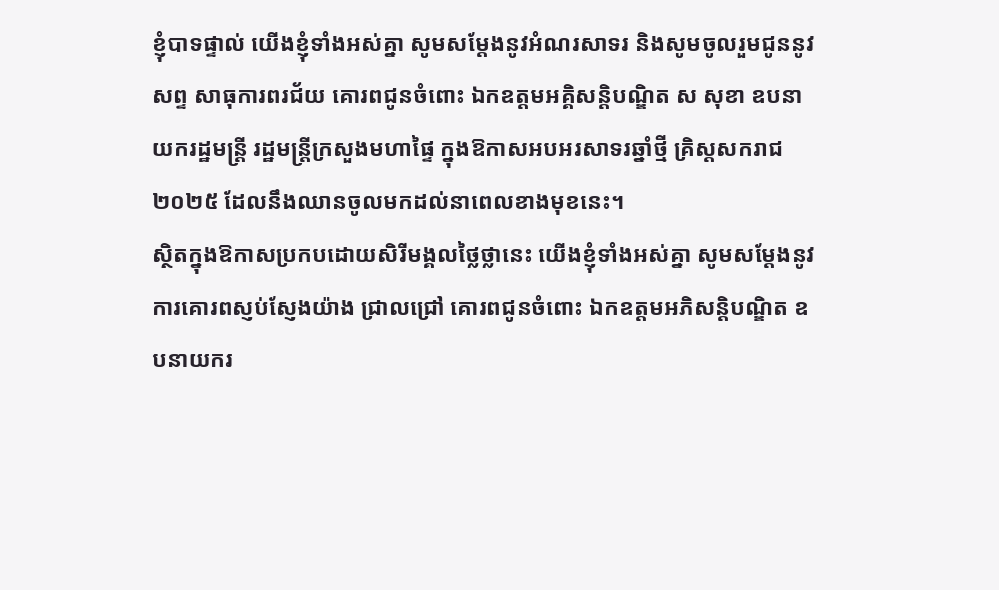ខ្ញុំបាទផ្ទាល់ យើងខ្ញុំទាំងអស់គ្នា សូមសម្តែងនូវអំណរសាទរ និងសូមចូលរួមជូននូវសព្ទ សាធុការពរជ័យ គោរពជូនចំពោះ ឯកឧត្តមអគ្គិសន្តិបណ្ឌិត ស សុខា ឧបនាយករដ្ឋមន្ត្រី រដ្ឋមន្ត្រីក្រសួងមហាផ្ទៃ ក្នុងឱកាសអបអរសាទរឆ្នាំថ្មី គ្រិស្តសករាជ ២០២៥ ដែលនឹងឈានចូលមកដល់នាពេលខាងមុខនេះ។
ស្ថិតក្នុងឱកាសប្រកបដោយសិរីមង្គលថ្លៃថ្លានេះ យើងខ្ញុំទាំងអស់គ្នា សូមសម្តែងនូវការគោរពស្ញប់ស្ញែងយ៉ាង ជ្រាលជ្រៅ គោរពជូនចំពោះ ឯកឧត្តមអភិសន្តិបណ្ឌិត ឧបនាយករ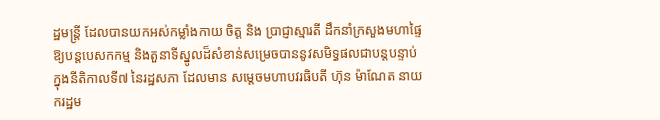ដ្ឋមន្ត្រី ដែលបានយកអស់កម្លាំងកាយ ចិត្ត និង ប្រាជ្ញាស្មារតី ដឹកនាំក្រសួងមហាផ្ទៃ ឱ្យបន្តបេសកកម្ម និងតួនាទីស្នូលដ៏សំខាន់សម្រេចបាននូវសមិទ្ធផលជាបន្តបន្ទាប់ ក្នុងនីតិកាលទី៧ នៃរដ្ឋសភា ដែលមាន សម្តេចមហាបវរធិបតី ហ៊ុន ម៉ាណែត នាយករដ្ឋម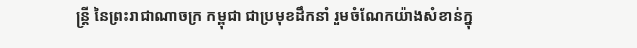ន្ត្រី នៃព្រះរាជាណាចក្រ កម្ពុជា ជាប្រមុខដឹកនាំ រួមចំណែកយ៉ាងសំខាន់ក្នុ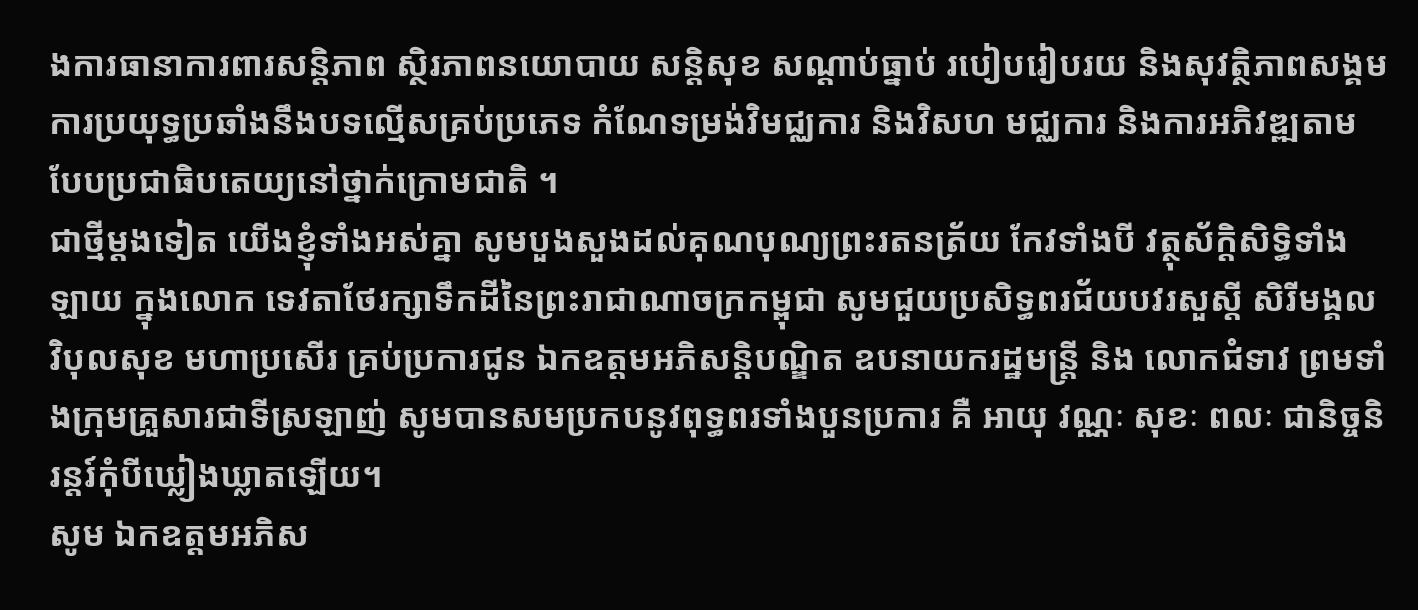ងការធានាការពារសន្តិភាព ស្ថិរភាពនយោបាយ សន្តិសុខ សណ្តាប់ធ្នាប់ របៀបរៀបរយ និងសុវត្ថិភាពសង្គម ការប្រយុទ្ធប្រឆាំងនឹងបទល្មើសគ្រប់ប្រភេទ កំណែទម្រង់វិមជ្ឈការ និងវិសហ មជ្ឈការ និងការអភិវឌ្ឍតាមបែបប្រជាធិបតេយ្យនៅថ្នាក់ក្រោមជាតិ ។
ជាថ្មីម្តងទៀត យើងខ្ញុំទាំងអស់គ្នា សូមបួងសួងដល់គុណបុណ្យព្រះរតនត្រ័យ កែវទាំងបី វត្ថុស័ក្តិសិទ្ធិទាំងឡាយ ក្នុងលោក ទេវតាថែរក្សាទឹកដីនៃព្រះរាជាណាចក្រកម្ពុជា សូមជួយប្រសិទ្ធពរជ័យបវរសួស្តី សិរីមង្គល វិបុលសុខ មហាប្រសើរ គ្រប់ប្រការជូន ឯកឧត្តមអភិសន្តិបណ្ឌិត ឧបនាយករដ្ឋមន្ត្រី និង លោកជំទាវ ព្រមទាំងក្រុមគ្រួសារជាទីស្រឡាញ់ សូមបានសមប្រកបនូវពុទ្ធពរទាំងបួនប្រការ គឺ អាយុ វណ្ណៈ សុខៈ ពលៈ ជានិច្ចនិរន្តរ៍កុំបីឃ្លៀងឃ្លាតឡើយ។
សូម ឯកឧត្តមអភិស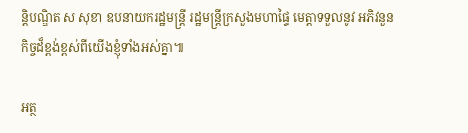ន្តិបណ្ឌិត ស សុខា ឧបនាយករដ្ឋមន្ត្រី រដ្ឋមន្ត្រីក្រសួងមហាផ្ទៃ មេត្តាទទួលនូវ អភិវនួនកិច្ចដ៏ខ្ពង់ខ្ពស់ពីយើងខ្ញុំទាំងអស់គ្នា៕

អត្ថ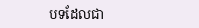បទដែលជា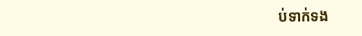ប់ទាក់ទង